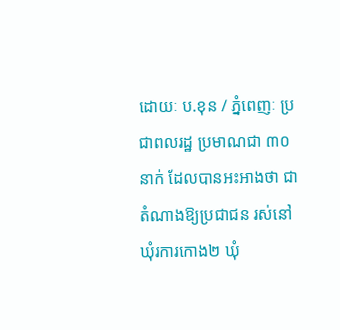ដោយៈ ប.ខុន / ភ្នំពេញៈ ប្រជាពលរដ្ឋ ប្រមាណជា ៣០ នាក់ ដែលបានអះអាងថា ជាតំណាងឱ្យប្រជាជន រស់នៅឃុំរការកោង២ ឃុំ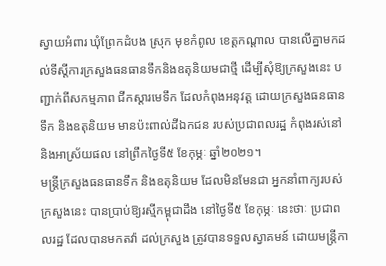ស្វាយអំពារ ឃុំព្រែកដំបង ស្រុក មុខកំពូល ខេត្តកណ្តាល បានលើគ្នាមកដល់ទីស្តីការក្រសួងធនធានទឹកនិងឧតុនិយមជាថ្មី ដើម្បីសុំឱ្យក្រសួងនេះ បញ្ជាក់ពីសកម្មភាព ជីកស្តារមេទឹក ដែលកំពុងអនុវត្ត ដោយក្រសួងធនធានទឹក និងឧតុនិយម មានប៉ះពាល់ដីឯកជន របស់ប្រជាពលរដ្ឋ កំពុងរស់នៅ និងអាស្រ័យផល នៅព្រឹកថ្ងៃទី៥ ខែកុម្ភៈ ឆ្នាំ២០២១។
មន្ត្រីក្រសួងធនធានទឹក និងឧតុនិយម ដែលមិនមែនជា អ្នកនាំពាក្យរបស់ក្រសួងនេះ បានប្រាប់ឱ្យរស្មីកម្ពុជាដឹង នៅថ្ងៃទី៥ ខែកុម្ភៈ នេះថាៈ ប្រជាពលរដ្ឋ ដែលបានមកតវ៉ា ដល់ក្រសួង ត្រូវបានទទួលស្វាគមន៍ ដោយមន្ត្រីកា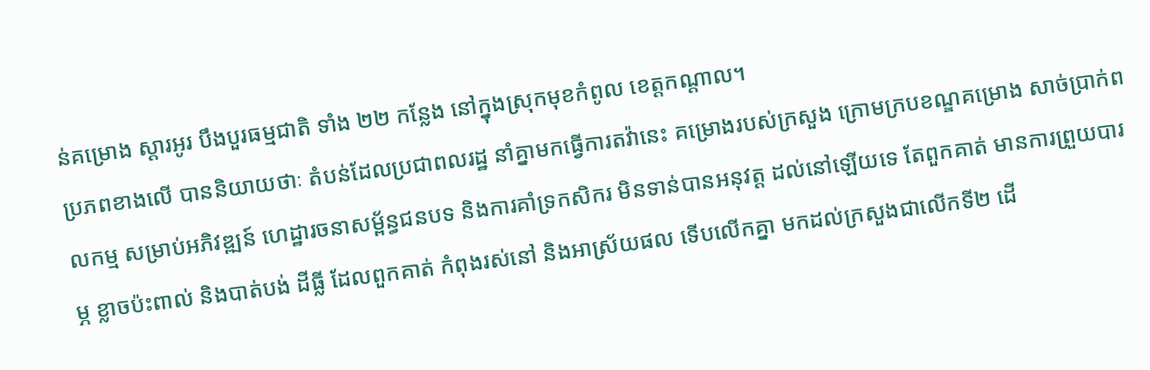ន់គម្រោង ស្តារអូរ បឹងបួរធម្មជាតិ ទាំង ២២ កន្លែង នៅក្នុងស្រុកមុខកំពូល ខេត្តកណ្តាល។
ប្រភពខាងលើ បាននិយាយថាៈ តំបន់ដែលប្រជាពលរដ្ឋ នាំគ្នាមកធ្វើការតវ៉ានេះ គម្រោងរបស់ក្រសួង ក្រោមក្របខណ្ឌគម្រោង សាច់ប្រាក់ពលកម្ម សម្រាប់អភិវឌ្ឍន៍ ហេដ្ឋារចនាសម្ព័ន្ធជនបទ និងការគាំទ្រកសិករ មិនទាន់បានអនុវត្ត ដល់នៅឡើយទេ តែពួកគាត់ មានការព្រួយបារម្ភ ខ្លាចប៉ះពាល់ និងបាត់បង់ ដីធ្លី ដែលពួកគាត់ កំពុងរស់នៅ និងអាស្រ័យផល ទើបលើកគ្នា មកដល់ក្រសួងជាលើកទី២ ដើ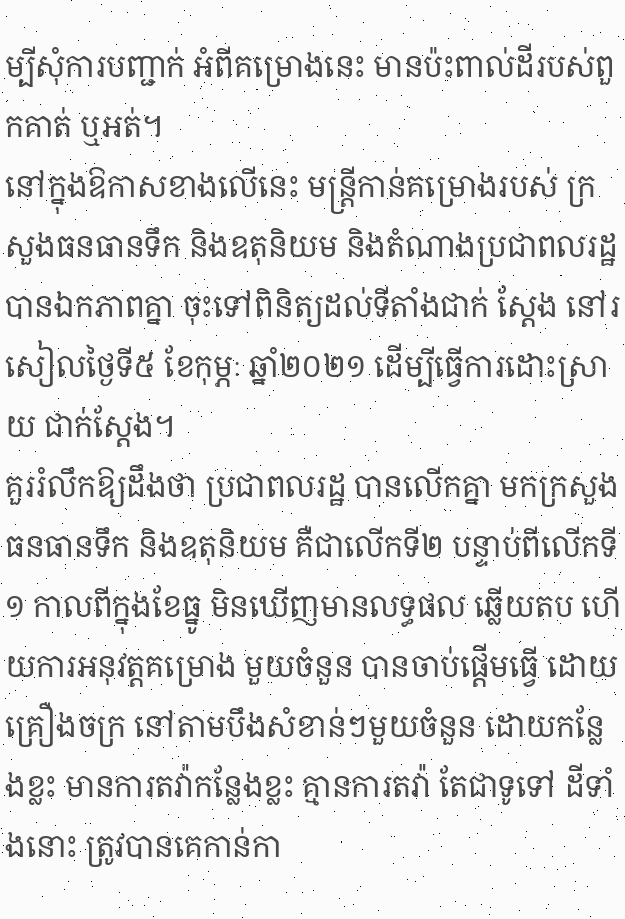ម្បីសុំការបញ្ជាក់ អំពីគម្រោងនេះ មានប៉ះពាល់ដីរបស់ពួកគាត់ ឬអត់។
នៅក្នុងឱកាសខាងលើនេះ មន្ត្រីកាន់គម្រោងរបស់ ក្រសួងធនធានទឹក និងឧតុនិយម និងតំណាងប្រជាពលរដ្ឋ បានឯកភាពគ្នា ចុះទៅពិនិត្យដល់ទីតាំងជាក់ ស្តែង នៅរសៀលថ្ងៃទី៥ ខែកុម្ភៈ ឆ្នាំ២០២១ ដើម្បីធ្វើការដោះស្រាយ ជាក់ស្តែង។
គួររំលឹកឱ្យដឹងថា ប្រជាពលរដ្ឋ បានលើកគ្នា មកក្រសួងធនធានទឹក និងឧតុនិយម គឺជាលើកទី២ បន្ទាប់ពីលើកទី១ កាលពីក្នុងខែធ្នូ មិនឃើញមានលទ្ធផល ឆ្លើយតប ហើយការអនុវត្តគម្រោង មួយចំនួន បានចាប់ផ្តើមធ្វើ ដោយគ្រឿងចក្រ នៅតាមបឹងសំខាន់ៗមួយចំនួន ដោយកន្លែងខ្លះ មានការតវ៉ាកន្លែងខ្លះ គ្មានការតវ៉ា តែជាទូទៅ ដីទាំងនោះ ត្រូវបានគេកាន់កា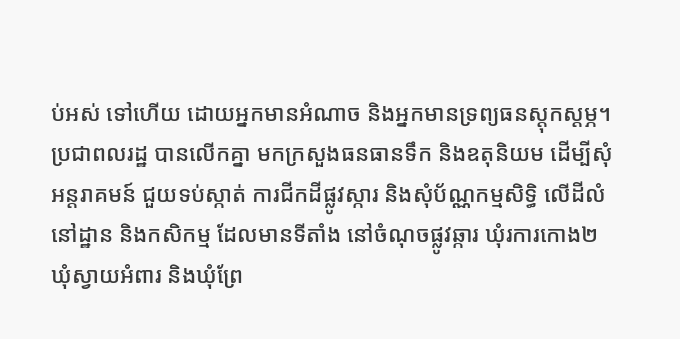ប់អស់ ទៅហើយ ដោយអ្នកមានអំណាច និងអ្នកមានទ្រព្យធនស្តុកស្តម្ភ។
ប្រជាពលរដ្ឋ បានលើកគ្នា មកក្រសួងធនធានទឹក និងឧតុនិយម ដើម្បីសុំអន្តរាគមន៍ ជួយទប់ស្កាត់ ការជីកដីផ្លូវស្ការ និងសុំប័ណ្ណកម្មសិទ្ធិ លើដីលំនៅដ្ឋាន និងកសិកម្ម ដែលមានទីតាំង នៅចំណុចផ្លូវឆ្ការ ឃុំរការកោង២ ឃុំស្វាយអំពារ និងឃុំព្រែ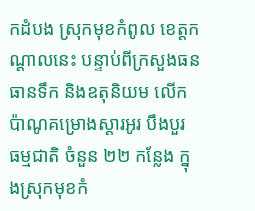កដំបង ស្រុកមុខកំពូល ខេត្តកណ្តាលនេះ បន្ទាប់ពីក្រសួងធនធានទឹក និងឧតុនិយម លើកប៉ាណូគម្រោងស្តារអូរ បឹងបួរ ធម្មជាតិ ចំនួន ២២ កន្លែង ក្នុងស្រុកមុខកំ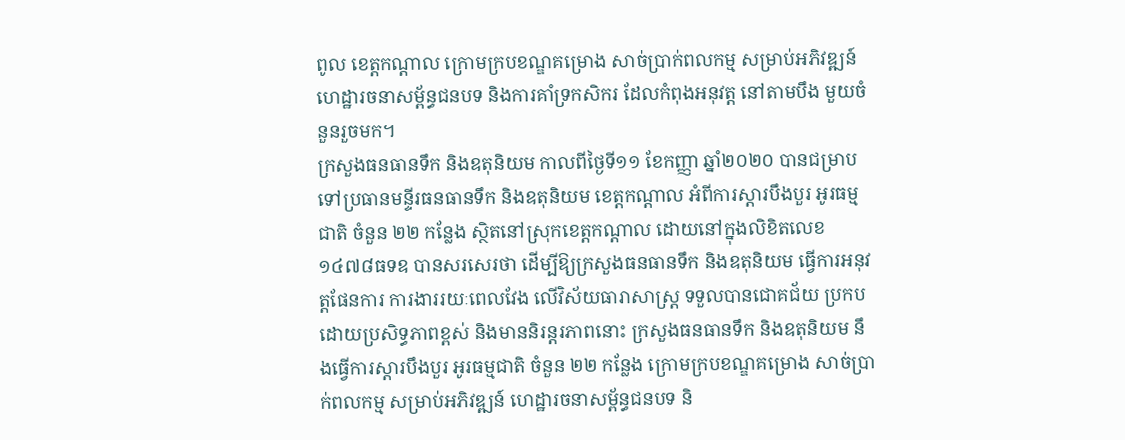ពូល ខេត្តកណ្តាល ក្រោមក្របខណ្ឌគម្រោង សាច់ប្រាក់ពលកម្ម សម្រាប់អភិវឌ្ឍន៍ ហេដ្ឋារចនាសម្ព័ន្ធជនបទ និងការគាំទ្រកសិករ ដែលកំពុងអនុវត្ត នៅតាមបឹង មួយចំនួនរួចមក។
ក្រសួងធនធានទឹក និងឧតុនិយម កាលពីថ្ងៃទី១១ ខែកញ្ញា ឆ្នាំ២០២០ បានជម្រាបទៅប្រធានមន្ទីរធនធានទឹក និងឧតុនិយម ខេត្តកណ្តាល អំពីការស្តារបឹងបួរ អូរធម្មជាតិ ចំនួន ២២ កន្លែង ស្ថិតនៅស្រុកខេត្តកណ្តាល ដោយនៅក្នុងលិខិតលេខ១៤៧៨ធទឧ បានសរសេរថា ដើម្បីឱ្យក្រសួងធនធានទឹក និងឧតុនិយម ធ្វើការអនុវត្តផែនការ ការងាររយៈពេលវែង លើវិស័យធារាសាស្ត្រ ទទួលបានជោគជ័យ ប្រកបដោយប្រសិទ្ធភាពខ្ពស់ និងមាននិរន្តរភាពនោះ ក្រសួងធនធានទឹក និងឧតុនិយម នឹងធ្វើការស្តារបឹងបួរ អូរធម្មជាតិ ចំនួន ២២ កន្លែង ក្រោមក្របខណ្ឌគម្រោង សាច់ប្រាក់ពលកម្ម សម្រាប់អភិវឌ្ឍន៍ ហេដ្ឋារចនាសម្ព័ន្ធជនបទ និ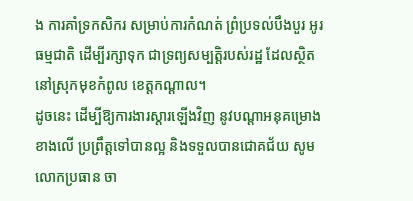ង ការគាំទ្រកសិករ សម្រាប់ការកំណត់ ព្រំប្រទល់បឹងបួរ អូរធម្មជាតិ ដើម្បីរក្សាទុក ជាទ្រព្យសម្បត្តិរបស់រដ្ឋ ដែលស្ថិតនៅស្រុកមុខកំពូល ខេត្តកណ្តាល។
ដូចនេះ ដើម្បីឱ្យការងារស្តារឡើងវិញ នូវបណ្តាអនុគម្រោង ខាងលើ ប្រព្រឹត្តទៅបានល្អ និងទទួលបានជោគជ័យ សូមលោកប្រធាន ចា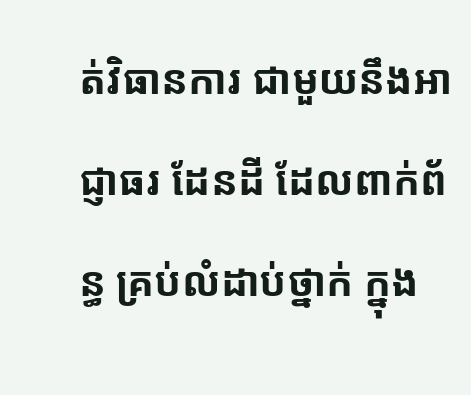ត់វិធានការ ជាមួយនឹងអាជ្ញាធរ ដែនដី ដែលពាក់ព័ន្ធ គ្រប់លំដាប់ថ្នាក់ ក្នុង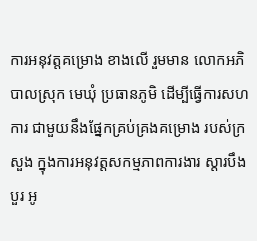ការអនុវត្តគម្រោង ខាងលើ រួមមាន លោកអភិបាលស្រុក មេឃុំ ប្រធានភូមិ ដើម្បីធ្វើការសហការ ជាមួយនឹងផ្នែកគ្រប់គ្រងគម្រោង របស់ក្រសួង ក្នុងការអនុវត្តសកម្មភាពការងារ ស្តារបឹងបួរ អូ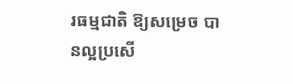រធម្មជាតិ ឱ្យសម្រេច បានល្អប្រសើ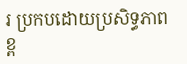រ ប្រកបដោយប្រសិទ្ធភាពខ្ព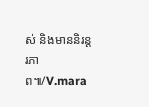ស់ និងមាននិរន្តរភាព៕/V.mara